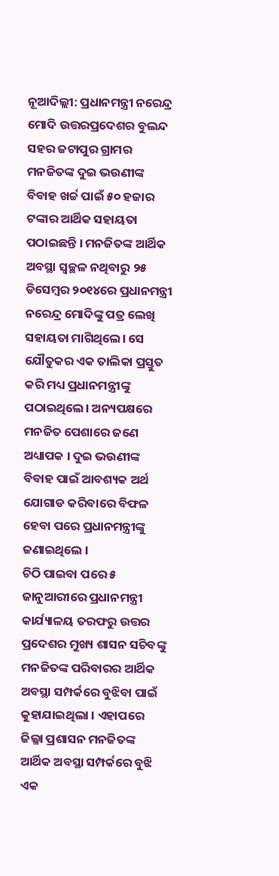ନୂଆଦିଲ୍ଲୀ: ପ୍ରଧାନମନ୍ତ୍ରୀ ନରେନ୍ଦ୍ର ମୋଦି ଉତ୍ତରପ୍ରଦେଶର ବୁଲନ୍ଦ ସହର ଜଟାପୁର ଗ୍ରାମର ମନଜିତଙ୍କ ଦୁଇ ଭଉଣୀଙ୍କ ବିବାହ ଖର୍ଚ୍ଚ ପାଇଁ ୫୦ ହଜାର ଟଙ୍କାର ଆର୍ଥିକ ସହାୟତା ପଠାଇଛନ୍ତି । ମନଜିତଙ୍କ ଆର୍ଥିକ ଅବସ୍ଥା ସ୍ୱଚ୍ଛଳ ନଥିବାରୁ ୨୫ ଡିସେମ୍ୱର ୨୦୧୪ରେ ପ୍ରଧାନମନ୍ତ୍ରୀ ନରେନ୍ଦ୍ର ମୋଦିଙ୍କୁ ପତ୍ର ଲେଖି ସହାୟତା ମାଗିଥିଲେ। ସେ ଯୌତୁକର ଏକ ତାଲିକା ପ୍ରସ୍ତୁତ କରି ମଧ୍ୟ ପ୍ରଧାନମନ୍ତ୍ରୀଙ୍କୁ ପଠାଇଥିଲେ। ଅନ୍ୟପକ୍ଷରେ ମନଜିତ ପେଶାରେ ଜଣେ ଅଧ୍ୟାପକ । ଦୁଇ ଭଉଣୀଙ୍କ ବିବାହ ପାଇଁ ଆବଶ୍ୟକ ଅର୍ଥ ଯୋଗାଡ କରିବାରେ ବିଫଳ ହେବା ପରେ ପ୍ରଧାନମନ୍ତ୍ରୀଙ୍କୁ ଜଣାଇଥିଲେ ।
ଚିଠି ପାଇବା ପରେ ୫ ଜାନୁଆରୀରେ ପ୍ରଧାନମନ୍ତ୍ରୀ କାର୍ଯ୍ୟାଳୟ ତରଫରୁ ଉତ୍ତର ପ୍ରଦେଶର ମୁଖ୍ୟ ଶାସନ ସଚିବଙ୍କୁ ମନଜିତଙ୍କ ପରିବାରର ଆର୍ଥିକ ଅବସ୍ଥା ସମ୍ପର୍କରେ ବୁଝିବା ପାଇଁ କୁହାଯାଇଥିଲା । ଏହାପରେ ଜିଲ୍ଳା ପ୍ରଶାସନ ମନଜିତଙ୍କ ଆର୍ଥିକ ଅବସ୍ଥା ସମ୍ପର୍କରେ ବୁଝି ଏକ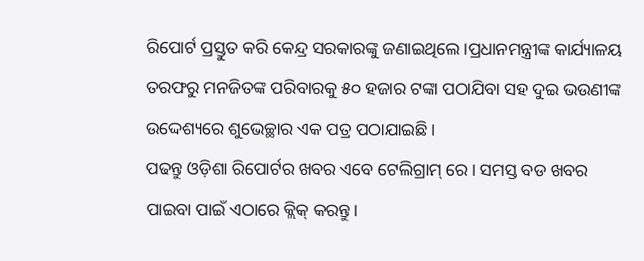ରିପୋର୍ଟ ପ୍ରସ୍ତୁତ କରି କେନ୍ଦ୍ର ସରକାରଙ୍କୁ ଜଣାଇଥିଲେ ।ପ୍ରଧାନମନ୍ତ୍ରୀଙ୍କ କାର୍ଯ୍ୟାଳୟ ତରଫରୁ ମନଜିତଙ୍କ ପରିବାରକୁ ୫୦ ହଜାର ଟଙ୍କା ପଠାଯିବା ସହ ଦୁଇ ଭଉଣୀଙ୍କ ଉଦ୍ଦେଶ୍ୟରେ ଶୁଭେଚ୍ଛାର ଏକ ପତ୍ର ପଠାଯାଇଛି ।
ପଢନ୍ତୁ ଓଡ଼ିଶା ରିପୋର୍ଟର ଖବର ଏବେ ଟେଲିଗ୍ରାମ୍ ରେ। ସମସ୍ତ ବଡ ଖବର ପାଇବା ପାଇଁ ଏଠାରେ କ୍ଲିକ୍ କରନ୍ତୁ।